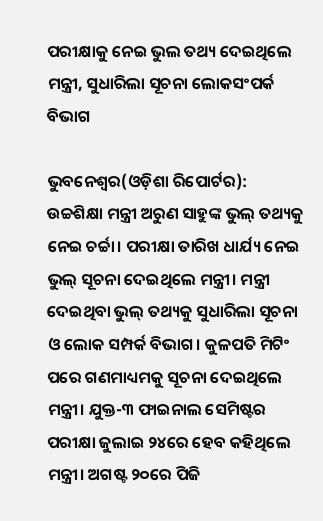ପରୀକ୍ଷାକୁ ନେଇ ଭୁଲ ତଥ୍ୟ ଦେଇଥିଲେ ମନ୍ତ୍ରୀ, ସୁଧାରିଲା ସୂଚନା ଲୋକସଂପର୍କ ବିଭାଗ

ଭୁବନେଶ୍ୱର(ଓଡ଼ିଶା ରିପୋର୍ଟର): ଉଚ୍ଚଶିକ୍ଷା ମନ୍ତ୍ରୀ ଅରୁଣ ସାହୁଙ୍କ ଭୁଲ୍ ତଥ୍ୟକୁ ନେଇ ଚର୍ଚ୍ଚା। ପରୀକ୍ଷା ତାରିଖ ଧାର୍ଯ୍ୟ ନେଇ ଭୁଲ୍ ସୂଚନା ଦେଇଥିଲେ ମନ୍ତ୍ରୀ। ମନ୍ତ୍ରୀ ଦେଇଥିବା ଭୁଲ୍ ତଥ୍ୟକୁ ସୁଧାରିଲା ସୂଚନା ଓ ଲୋକ ସମ୍ପର୍କ ବିଭାଗ। କୁଳପତି ମିଟିଂ ପରେ ଗଣମାଧ୍ୟମକୁ ସୂଚନା ଦେଇଥିଲେ ମନ୍ତ୍ରୀ। ଯୁକ୍ତ-୩ ଫାଇନାଲ ସେମିଷ୍ଟର ପରୀକ୍ଷା ଜୁଲାଇ ୨୪ରେ ହେବ କହିଥିଲେ ମନ୍ତ୍ରୀ। ଅଗଷ୍ଟ ୨୦ରେ ପିଜି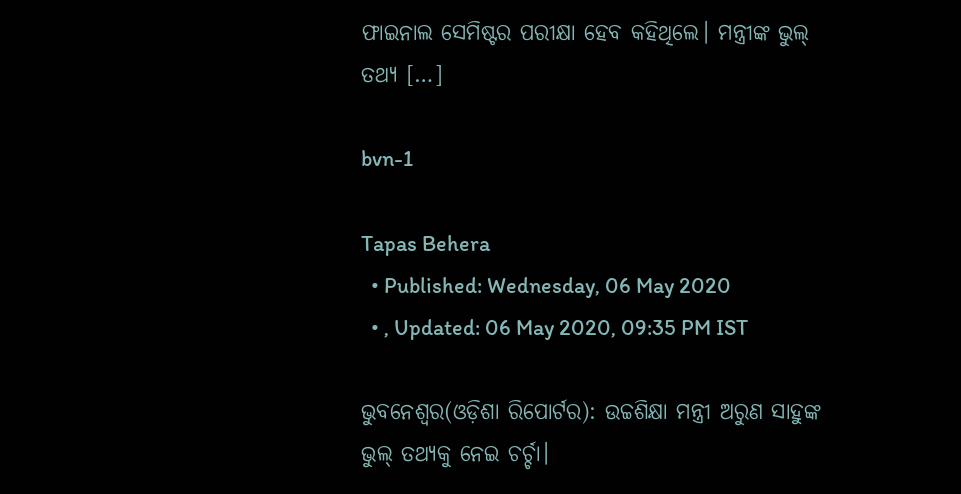ଫାଇନାଲ ସେମିଷ୍ଟର ପରୀକ୍ଷା ହେବ କହିଥିଲେ। ମନ୍ତ୍ରୀଙ୍କ ଭୁଲ୍ ତଥ୍ୟ […]

bvn-1

Tapas Behera
  • Published: Wednesday, 06 May 2020
  • , Updated: 06 May 2020, 09:35 PM IST

ଭୁବନେଶ୍ୱର(ଓଡ଼ିଶା ରିପୋର୍ଟର): ଉଚ୍ଚଶିକ୍ଷା ମନ୍ତ୍ରୀ ଅରୁଣ ସାହୁଙ୍କ ଭୁଲ୍ ତଥ୍ୟକୁ ନେଇ ଚର୍ଚ୍ଚା।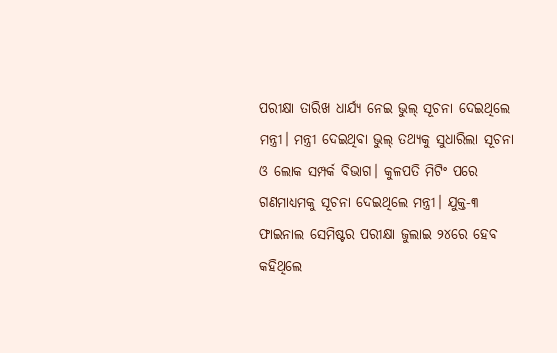ପରୀକ୍ଷା ତାରିଖ ଧାର୍ଯ୍ୟ ନେଇ ଭୁଲ୍ ସୂଚନା ଦେଇଥିଲେ ମନ୍ତ୍ରୀ। ମନ୍ତ୍ରୀ ଦେଇଥିବା ଭୁଲ୍ ତଥ୍ୟକୁ ସୁଧାରିଲା ସୂଚନା ଓ ଲୋକ ସମ୍ପର୍କ ବିଭାଗ। କୁଳପତି ମିଟିଂ ପରେ ଗଣମାଧ୍ୟମକୁ ସୂଚନା ଦେଇଥିଲେ ମନ୍ତ୍ରୀ। ଯୁକ୍ତ-୩ ଫାଇନାଲ ସେମିଷ୍ଟର ପରୀକ୍ଷା ଜୁଲାଇ ୨୪ରେ ହେବ କହିଥିଲେ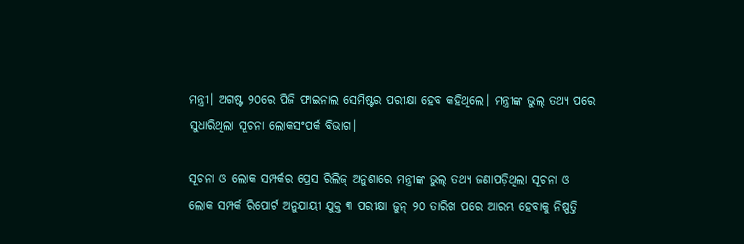ମନ୍ତ୍ରୀ। ଅଗଷ୍ଟ ୨୦ରେ ପିଜି ଫାଇନାଲ ସେମିଷ୍ଟର ପରୀକ୍ଷା ହେବ କହିଥିଲେ। ମନ୍ତ୍ରୀଙ୍କ ଭୁଲ୍ ତଥ୍ୟ ପରେ ସୁଧାରିଥିଲା ସୂଚନା ଲୋକସଂପର୍କ ବିଭାଗ।

ସୂଚନା ଓ ଲୋକ ସମ୍ପର୍କର ପ୍ରେସ ରିଲିଜ୍‌ ଅନୁଶାରେ ମନ୍ତ୍ରୀଙ୍କ ଭୁଲ୍ ତଥ୍ୟ ଜଣାପଡ଼ିଥିଲା ସୂଚନା ଓ ଲୋକ ସମ୍ପର୍କ ରିପୋର୍ଟ ଅନୁଯାୟୀ ଯୁକ୍ତ ୩ ପରୀକ୍ଷା ଜୁନ୍ ୨୦ ତାରିଖ ପରେ ଆରମ୍ଭ ହେବାକୁ ନିଷ୍ପତ୍ତି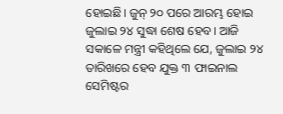ହୋଇଛି। ଜୁନ୍ ୨୦ ପରେ ଆରମ୍ଭ ହୋଇ ଜୁଲାଇ ୨୪ ସୁଦ୍ଧା ଶେଷ ହେବ। ଆଜି ସକାଳେ ମନ୍ତ୍ରୀ କହିଥିଲେ ଯେ, ଜୁଲାଇ ୨୪ ତାରିଖରେ ହେବ ଯୁକ୍ତ ୩ ଫାଇନାଲ ସେମିଷ୍ଟର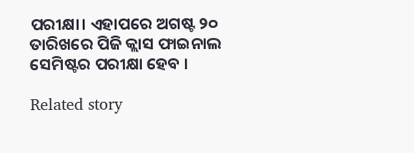ପରୀକ୍ଷା। ଏହାପରେ ଅଗଷ୍ଟ ୨୦ ତାରିଖରେ ପିଜି କ୍ଲାସ ଫାଇନାଲ ସେମିଷ୍ଟର ପରୀକ୍ଷା ହେବ ।

Related story